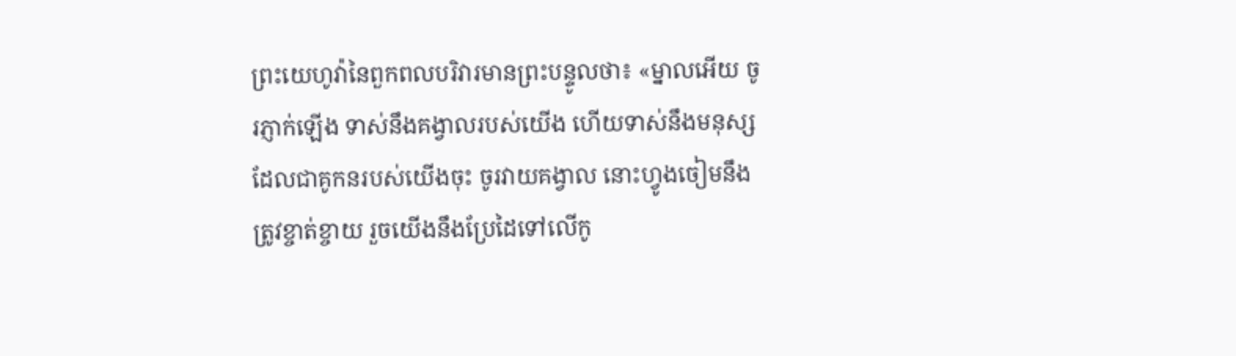ព្រះយេហូវ៉ានៃពួកពលបរិវារមានព្រះបន្ទូលថា៖ «ម្នាលអើយ ចូរភ្ញាក់ឡើង ទាស់នឹងគង្វាលរបស់យើង ហើយទាស់នឹងមនុស្សដែលជាគូកនរបស់យើងចុះ ចូរវាយគង្វាល នោះហ្វូងចៀមនឹងត្រូវខ្ចាត់ខ្ចាយ រួចយើងនឹងប្រែដៃទៅលើកូ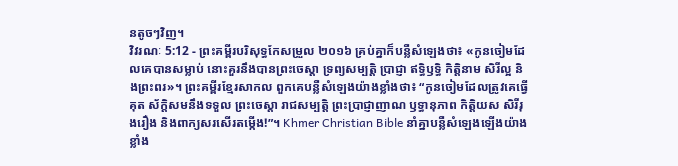នតូចៗវិញ។
វិវរណៈ 5:12 - ព្រះគម្ពីរបរិសុទ្ធកែសម្រួល ២០១៦ គ្រប់គ្នាក៏បន្លឺសំឡេងថា៖ «កូនចៀមដែលគេបានសម្លាប់ នោះគួរនឹងបានព្រះចេស្តា ទ្រព្យសម្បត្តិ ប្រាជ្ញា ឥទ្ធិឫទ្ធិ កិត្តិនាម សិរីល្អ និងព្រះពរ»។ ព្រះគម្ពីរខ្មែរសាកល ពួកគេបន្លឺសំឡេងយ៉ាងខ្លាំងថា៖ “កូនចៀមដែលត្រូវគេធ្វើគុត ស័ក្ដិសមនឹងទទួល ព្រះចេស្ដា រាជសម្បត្តិ ព្រះប្រាជ្ញាញាណ ឫទ្ធានុភាព កិត្តិយស សិរីរុងរឿង និងពាក្យសរសើរតម្កើង!”។ Khmer Christian Bible នាំគ្នាបន្លឺសំឡេងឡើងយ៉ាងខ្លាំង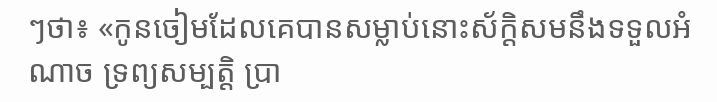ៗថា៖ «កូនចៀមដែលគេបានសម្លាប់នោះស័ក្ដិសមនឹងទទួលអំណាច ទ្រព្យសម្បត្ដិ ប្រា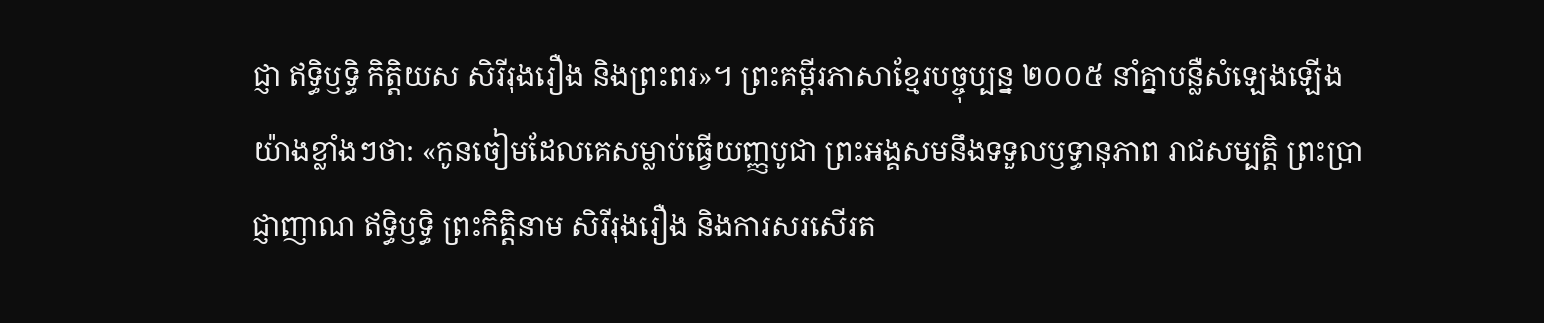ជ្ញា ឥទ្ធិឫទ្ធិ កិត្ដិយស សិរីរុងរឿង និងព្រះពរ»។ ព្រះគម្ពីរភាសាខ្មែរបច្ចុប្បន្ន ២០០៥ នាំគ្នាបន្លឺសំឡេងឡើងយ៉ាងខ្លាំងៗថា: «កូនចៀមដែលគេសម្លាប់ធ្វើយញ្ញបូជា ព្រះអង្គសមនឹងទទួលឫទ្ធានុភាព រាជសម្បត្តិ ព្រះប្រាជ្ញាញាណ ឥទ្ធិឫទ្ធិ ព្រះកិត្តិនាម សិរីរុងរឿង និងការសរសើរត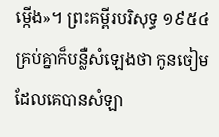ម្កើង»។ ព្រះគម្ពីរបរិសុទ្ធ ១៩៥៤ គ្រប់គ្នាក៏បន្លឺសំឡេងថា កូនចៀមដែលគេបានសំឡា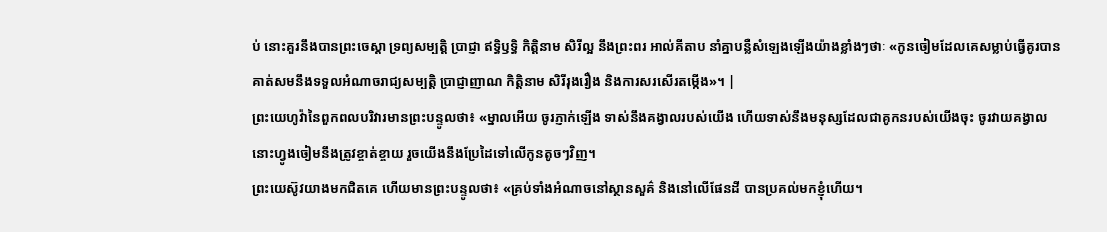ប់ នោះគួរនឹងបានព្រះចេស្តា ទ្រព្យសម្បត្តិ ប្រាជ្ញា ឥទ្ធិឫទ្ធិ កិត្តិនាម សិរីល្អ នឹងព្រះពរ អាល់គីតាប នាំគ្នាបន្លឺសំឡេងឡើងយ៉ាងខ្លាំងៗថាៈ «កូនចៀមដែលគេសម្លាប់ធ្វើគូរបាន គាត់សមនឹងទទួលអំណាចរាជ្យសម្បត្តិ ប្រាជ្ញាញាណ កិត្ដិនាម សិរីរុងរឿង និងការសរសើរតម្កើង»។ |
ព្រះយេហូវ៉ានៃពួកពលបរិវារមានព្រះបន្ទូលថា៖ «ម្នាលអើយ ចូរភ្ញាក់ឡើង ទាស់នឹងគង្វាលរបស់យើង ហើយទាស់នឹងមនុស្សដែលជាគូកនរបស់យើងចុះ ចូរវាយគង្វាល នោះហ្វូងចៀមនឹងត្រូវខ្ចាត់ខ្ចាយ រួចយើងនឹងប្រែដៃទៅលើកូនតូចៗវិញ។
ព្រះយេស៊ូវយាងមកជិតគេ ហើយមានព្រះបន្ទូលថា៖ «គ្រប់ទាំងអំណាចនៅស្ថានសួគ៌ និងនៅលើផែនដី បានប្រគល់មកខ្ញុំហើយ។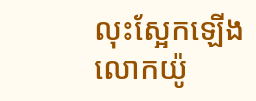លុះស្អែកឡើង លោកយ៉ូ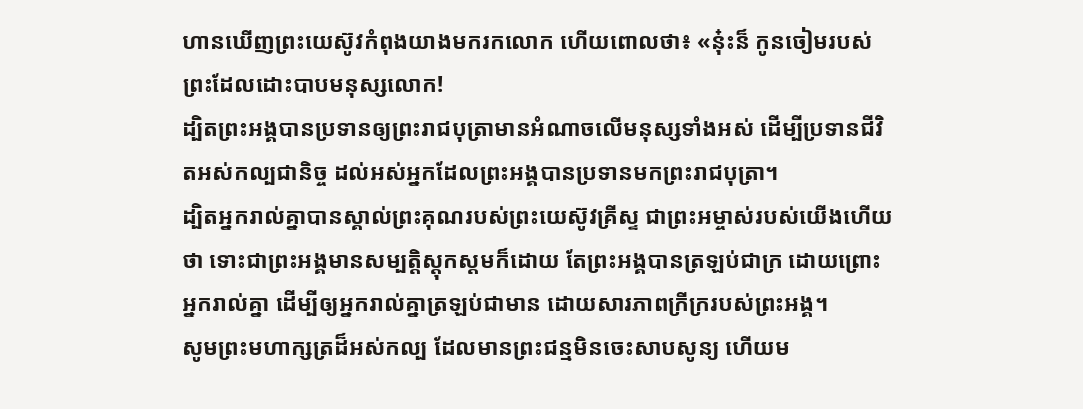ហានឃើញព្រះយេស៊ូវកំពុងយាងមករកលោក ហើយពោលថា៖ «ន៎ុះន៏ កូនចៀមរបស់ព្រះដែលដោះបាបមនុស្សលោក!
ដ្បិតព្រះអង្គបានប្រទានឲ្យព្រះរាជបុត្រាមានអំណាចលើមនុស្សទាំងអស់ ដើម្បីប្រទានជីវិតអស់កល្បជានិច្ច ដល់អស់អ្នកដែលព្រះអង្គបានប្រទានមកព្រះរាជបុត្រា។
ដ្បិតអ្នករាល់គ្នាបានស្គាល់ព្រះគុណរបស់ព្រះយេស៊ូវគ្រីស្ទ ជាព្រះអម្ចាស់របស់យើងហើយថា ទោះជាព្រះអង្គមានសម្បត្តិស្ដុកស្តមក៏ដោយ តែព្រះអង្គបានត្រឡប់ជាក្រ ដោយព្រោះអ្នករាល់គ្នា ដើម្បីឲ្យអ្នករាល់គ្នាត្រឡប់ជាមាន ដោយសារភាពក្រីក្ររបស់ព្រះអង្គ។
សូមព្រះមហាក្សត្រដ៏អស់កល្ប ដែលមានព្រះជន្មមិនចេះសាបសូន្យ ហើយម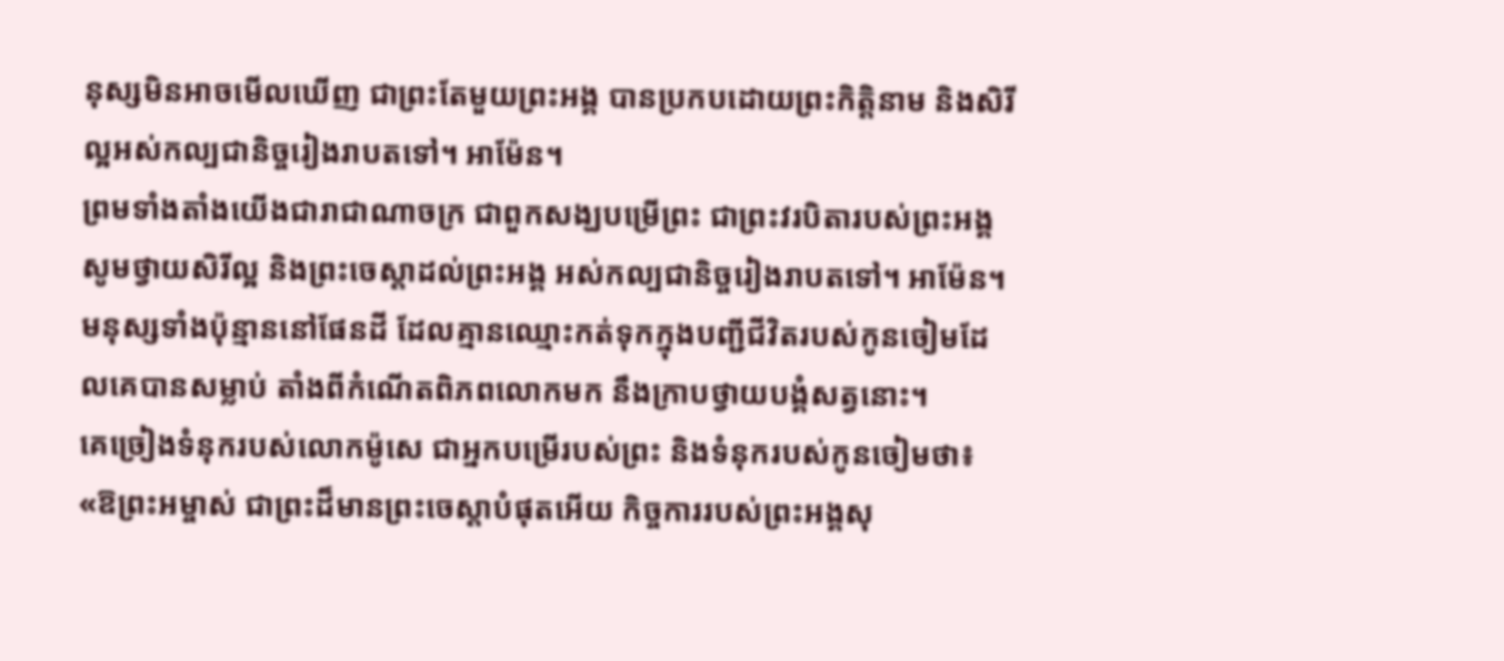នុស្សមិនអាចមើលឃើញ ជាព្រះតែមួយព្រះអង្គ បានប្រកបដោយព្រះកិត្តិនាម និងសិរីល្អអស់កល្បជានិច្ចរៀងរាបតទៅ។ អាម៉ែន។
ព្រមទាំងតាំងយើងជារាជាណាចក្រ ជាពួកសង្ឃបម្រើព្រះ ជាព្រះវរបិតារបស់ព្រះអង្គ សូមថ្វាយសិរីល្អ និងព្រះចេស្តាដល់ព្រះអង្គ អស់កល្បជានិច្ចរៀងរាបតទៅ។ អាម៉ែន។
មនុស្សទាំងប៉ុន្មាននៅផែនដី ដែលគ្មានឈ្មោះកត់ទុកក្នុងបញ្ជីជីវិតរបស់កូនចៀមដែលគេបានសម្លាប់ តាំងពីកំណើតពិភពលោកមក នឹងក្រាបថ្វាយបង្គំសត្វនោះ។
គេច្រៀងទំនុករបស់លោកម៉ូសេ ជាអ្នកបម្រើរបស់ព្រះ និងទំនុករបស់កូនចៀមថា៖ «ឱព្រះអម្ចាស់ ជាព្រះដ៏មានព្រះចេស្តាបំផុតអើយ កិច្ចការរបស់ព្រះអង្គសុ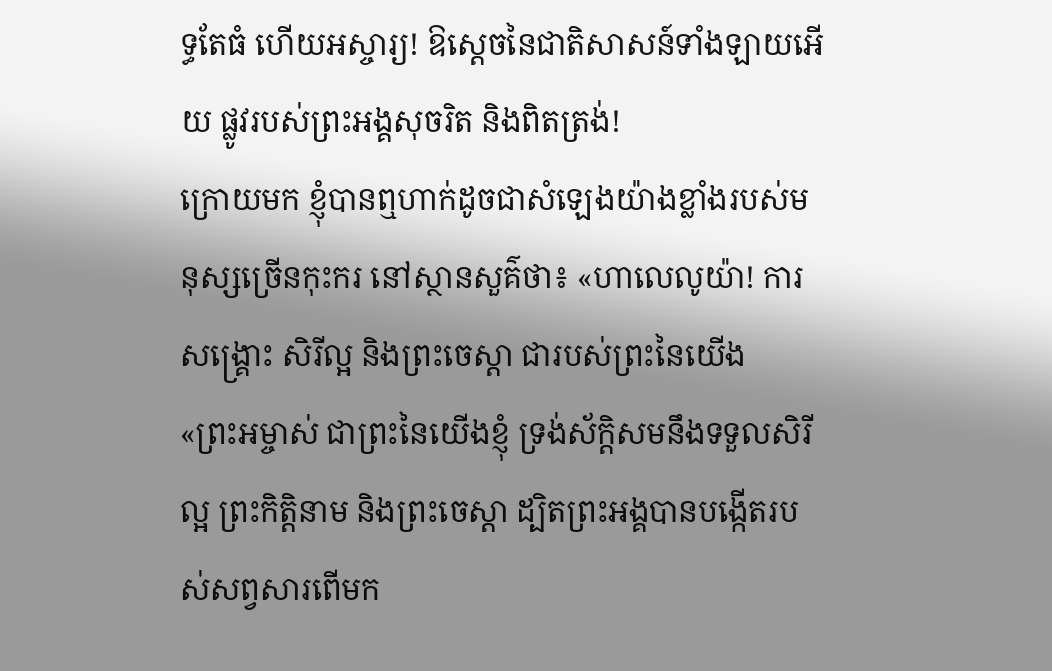ទ្ធតែធំ ហើយអស្ចារ្យ! ឱស្តេចនៃជាតិសាសន៍ទាំងឡាយអើយ ផ្លូវរបស់ព្រះអង្គសុចរិត និងពិតត្រង់!
ក្រោយមក ខ្ញុំបានឮហាក់ដូចជាសំឡេងយ៉ាងខ្លាំងរបស់មនុស្សច្រើនកុះករ នៅស្ថានសួគ៌ថា៖ «ហាលេលូយ៉ា! ការសង្គ្រោះ សិរីល្អ និងព្រះចេស្តា ជារបស់ព្រះនៃយើង
«ព្រះអម្ចាស់ ជាព្រះនៃយើងខ្ញុំ ទ្រង់ស័ក្តិសមនឹងទទួលសិរីល្អ ព្រះកិត្តិនាម និងព្រះចេស្តា ដ្បិតព្រះអង្គបានបង្កើតរបស់សព្វសារពើមក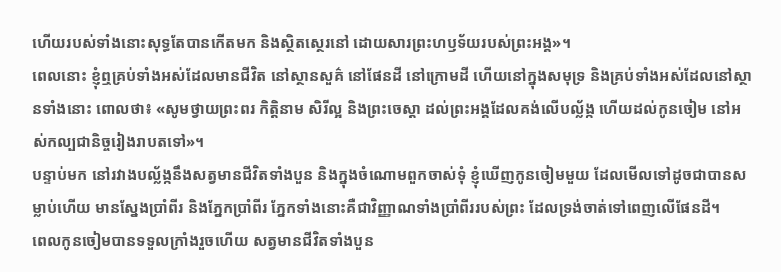ហើយរបស់ទាំងនោះសុទ្ធតែបានកើតមក និងស្ថិតស្ថេរនៅ ដោយសារព្រះហឫទ័យរបស់ព្រះអង្គ»។
ពេលនោះ ខ្ញុំឮគ្រប់ទាំងអស់ដែលមានជីវិត នៅស្ថានសួគ៌ នៅផែនដី នៅក្រោមដី ហើយនៅក្នុងសមុទ្រ និងគ្រប់ទាំងអស់ដែលនៅស្ថានទាំងនោះ ពោលថា៖ «សូមថ្វាយព្រះពរ កិត្តិនាម សិរីល្អ និងព្រះចេស្តា ដល់ព្រះអង្គដែលគង់លើបល្ល័ង្ក ហើយដល់កូនចៀម នៅអស់កល្បជានិច្ចរៀងរាបតទៅ»។
បន្ទាប់មក នៅរវាងបល្ល័ង្កនឹងសត្វមានជីវិតទាំងបួន និងក្នុងចំណោមពួកចាស់ទុំ ខ្ញុំឃើញកូនចៀមមួយ ដែលមើលទៅដូចជាបានសម្លាប់ហើយ មានស្នែងប្រាំពីរ និងភ្នែកប្រាំពីរ ភ្នែកទាំងនោះគឺជាវិញ្ញាណទាំងប្រាំពីររបស់ព្រះ ដែលទ្រង់ចាត់ទៅពេញលើផែនដី។
ពេលកូនចៀមបានទទួលក្រាំងរួចហើយ សត្វមានជីវិតទាំងបួន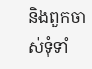និងពួកចាស់ទុំទាំ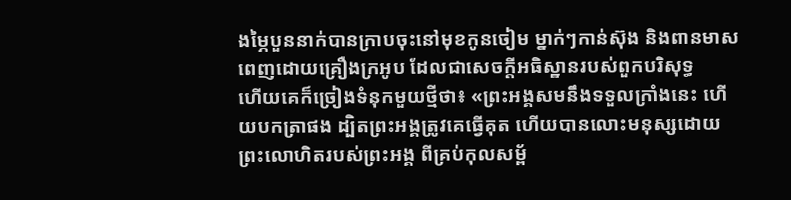ងម្ភៃបួននាក់បានក្រាបចុះនៅមុខកូនចៀម ម្នាក់ៗកាន់ស៊ុង និងពានមាស ពេញដោយគ្រឿងក្រអូប ដែលជាសេចក្ដីអធិស្ឋានរបស់ពួកបរិសុទ្ធ
ហើយគេក៏ច្រៀងទំនុកមួយថ្មីថា៖ «ព្រះអង្គសមនឹងទទួលក្រាំងនេះ ហើយបកត្រាផង ដ្បិតព្រះអង្គត្រូវគេធ្វើគុត ហើយបានលោះមនុស្សដោយព្រះលោហិតរបស់ព្រះអង្គ ពីគ្រប់កុលសម្ព័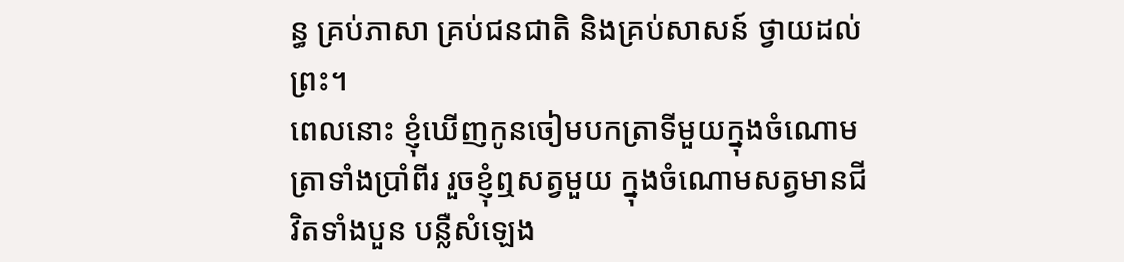ន្ធ គ្រប់ភាសា គ្រប់ជនជាតិ និងគ្រប់សាសន៍ ថ្វាយដល់ព្រះ។
ពេលនោះ ខ្ញុំឃើញកូនចៀមបកត្រាទីមួយក្នុងចំណោមត្រាទាំងប្រាំពីរ រួចខ្ញុំឮសត្វមួយ ក្នុងចំណោមសត្វមានជីវិតទាំងបួន បន្លឺសំឡេង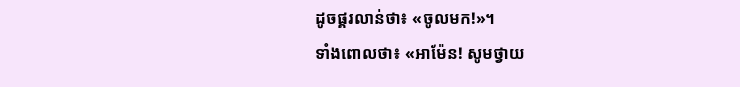ដូចផ្គរលាន់ថា៖ «ចូលមក!»។
ទាំងពោលថា៖ «អាម៉ែន! សូមថ្វាយ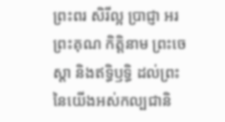ព្រះពរ សិរីល្អ ប្រាជ្ញា អរព្រះគុណ កិត្តិនាម ព្រះចេស្តា និងឥទ្ធិឫទ្ធិ ដល់ព្រះនៃយើងអស់កល្បជានិ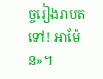ច្ចរៀងរាបតទៅ! អាម៉ែន»។